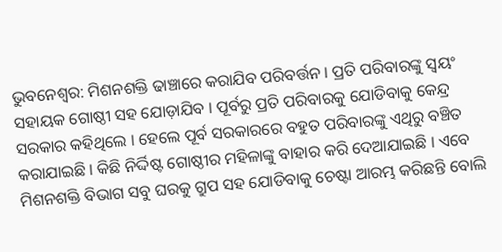ଭୁବନେଶ୍ବର: ମିଶନଶକ୍ତି ଢାଞ୍ଚାରେ କରାଯିବ ପରିବର୍ତ୍ତନ । ପ୍ରତି ପରିବାରଙ୍କୁ ସ୍ୱୟଂ ସହାୟକ ଗୋଷ୍ଠୀ ସହ ଯୋଡ଼ାଯିବ । ପୂର୍ବରୁ ପ୍ରତି ପରିବାରକୁ ଯୋଡିବାକୁ କେନ୍ଦ୍ର ସରକାର କହିଥିଲେ । ହେଲେ ପୂର୍ବ ସରକାରରେ ବହୁତ ପରିବାରଙ୍କୁ ଏଥିରୁ ବଞ୍ଚିତ କରାଯାଇଛି । କିଛି ନିର୍ଦ୍ଦିଷ୍ଟ ଗୋଷ୍ଠୀର ମହିଳାଙ୍କୁ ବାହାର କରି ଦେଆଯାଇଛି । ଏବେ ମିଶନଶକ୍ତି ବିଭାଗ ସବୁ ଘରକୁ ଗ୍ରୁପ ସହ ଯୋଡିବାକୁ ଚେଷ୍ଟା ଆରମ୍ଭ କରିଛନ୍ତି ବୋଲି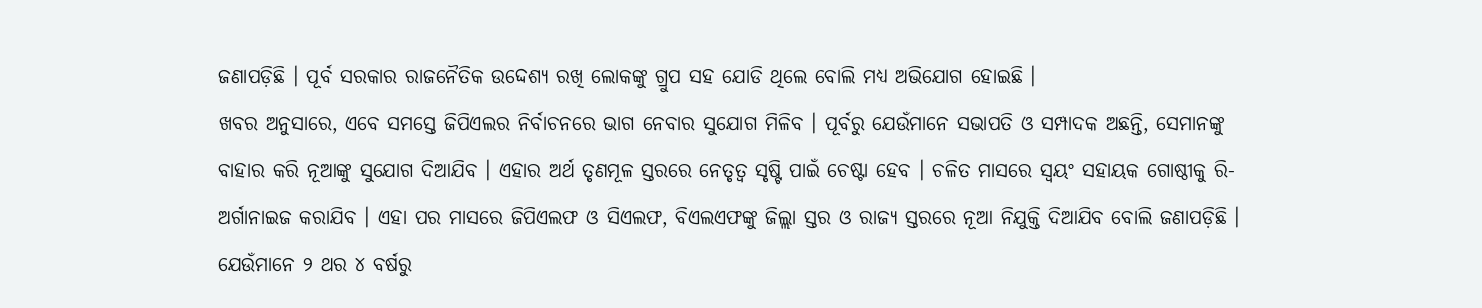ଜଣାପଡ଼ିଛି । ପୂର୍ବ ସରକାର ରାଜନୈତିକ ଉଦ୍ଦେଶ୍ୟ ରଖି ଲୋକଙ୍କୁ ଗ୍ରୁପ ସହ ଯୋଡି ଥିଲେ ବୋଲି ମଧ୍ୟ ଅଭିଯୋଗ ହୋଇଛି ।
ଖବର ଅନୁସାରେ, ଏବେ ସମସ୍ତେ ଜିପିଏଲର ନିର୍ବାଚନରେ ଭାଗ ନେବାର ସୁଯୋଗ ମିଳିବ । ପୂର୍ବରୁ ଯେଉଁମାନେ ସଭାପତି ଓ ସମ୍ପାଦକ ଅଛନ୍ତି, ସେମାନଙ୍କୁ ବାହାର କରି ନୂଆଙ୍କୁ ସୁଯୋଗ ଦିଆଯିବ । ଏହାର ଅର୍ଥ ତୃଣମୂଳ ସ୍ତରରେ ନେତୃତ୍ୱ ସୃଷ୍ଟି ପାଇଁ ଚେଷ୍ଟା ହେବ । ଚଳିତ ମାସରେ ସ୍ଵୟଂ ସହାୟକ ଗୋଷ୍ଠୀକୁ ରି-ଅର୍ଗାନାଇଜ କରାଯିବ । ଏହା ପର ମାସରେ ଜିପିଏଲଫ ଓ ସିଏଲଫ, ବିଏଲଏଫଙ୍କୁ ଜିଲ୍ଲା ସ୍ତର ଓ ରାଜ୍ୟ ସ୍ତରରେ ନୂଆ ନିଯୁକ୍ତି ଦିଆଯିବ ବୋଲି ଜଣାପଡ଼ିଛି ।
ଯେଉଁମାନେ ୨ ଥର ୪ ବର୍ଷରୁ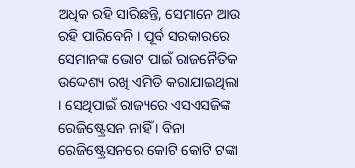ଅଧିକ ରହି ସାରିଛନ୍ତି, ସେମାନେ ଆଉ ରହି ପାରିବେନି । ପୂର୍ବ ସରକାରରେ ସେମାନଙ୍କ ଭୋଟ ପାଇଁ ରାଜନୈତିକ ଉଦ୍ଦେଶ୍ୟ ରଖି ଏମିତି କରାଯାଇଥିଲା । ସେଥିପାଇଁ ରାଜ୍ୟରେ ଏସଏସଜିଙ୍କ ରେଜିଷ୍ଟ୍ରେସନ ନାହିଁ । ବିନା ରେଜିଷ୍ଟ୍ରେସନରେ କୋଟି କୋଟି ଟଙ୍କା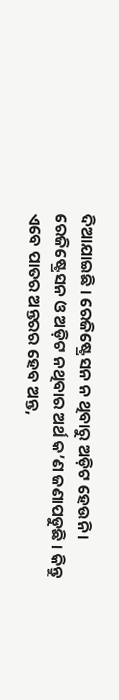ଦିଆଯାଇଛି । ରେଜିଷ୍ଟ୍ରେସନ ନ ଥିବାରୁ ଅଡ଼ିଟ ହେଉନି । ରେଜିଷ୍ଟ୍ରେସନ ଓ ଅଡ଼ିଟ ନଥିବାର ଅର୍ଥ କ’ଣ ଜଣାପଡୁଛି । କିନ୍ତୁ ଏବେ ପାତର ଅନ୍ତରର ହେବ ଅନ୍ତ,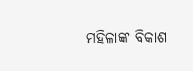ମହିଳାଙ୍କ ବିକାଶ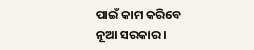ପାଇଁ କାମ କରିବେ ନୂଆ ସରକାର ।